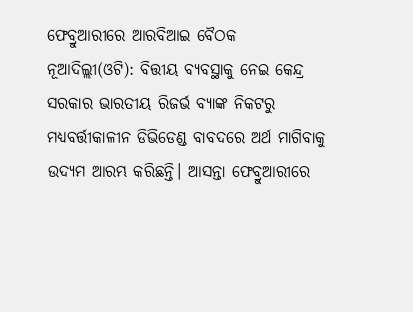ଫେବ୍ରୁଆରୀରେ ଆରବିଆଇ ବୈଠକ
ନୂଆଦିଲ୍ଲୀ(ଓଟି): ବିତ୍ତୀୟ ବ୍ୟବସ୍ଥାକୁ ନେଇ କେନ୍ଦ୍ର ସରକାର ଭାରତୀୟ ରିଜର୍ଭ ବ୍ୟାଙ୍କ ନିକଟରୁ ମଧ୍ୟବର୍ତ୍ତୀକାଳୀନ ଡିଭିଡେଣ୍ଡ ବାବଦରେ ଅର୍ଥ ମାଗିବାକୁ ଉଦ୍ୟମ ଆରମ୍ଭ କରିଛନ୍ତି। ଆସନ୍ତା ଫେବ୍ରୁଆରୀରେ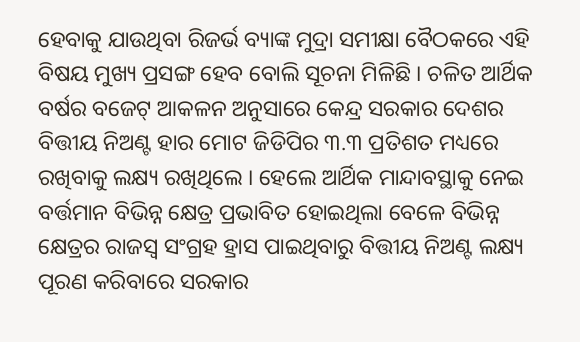ହେବାକୁ ଯାଉଥିବା ରିଜର୍ଭ ବ୍ୟାଙ୍କ ମୁଦ୍ରା ସମୀକ୍ଷା ବୈଠକରେ ଏହି ବିଷୟ ମୁଖ୍ୟ ପ୍ରସଙ୍ଗ ହେବ ବୋଲି ସୂଚନା ମିଳିଛି । ଚଳିତ ଆର୍ଥିକ ବର୍ଷର ବଜେଟ୍ ଆକଳନ ଅନୁସାରେ କେନ୍ଦ୍ର ସରକାର ଦେଶର ବିତ୍ତୀୟ ନିଅଣ୍ଟ ହାର ମୋଟ ଜିଡିପିର ୩.୩ ପ୍ରତିଶତ ମଧ୍ୟରେ ରଖିବାକୁ ଲକ୍ଷ୍ୟ ରଖିଥିଲେ । ହେଲେ ଆର୍ଥିକ ମାନ୍ଦାବସ୍ଥାକୁ ନେଇ ବର୍ତ୍ତମାନ ବିଭିନ୍ନ କ୍ଷେତ୍ର ପ୍ରଭାବିତ ହୋଇଥିଲା ବେଳେ ବିଭିନ୍ନ କ୍ଷେତ୍ରର ରାଜସ୍ୱ ସଂଗ୍ରହ ହ୍ରାସ ପାଇଥିବାରୁ ବିତ୍ତୀୟ ନିଅଣ୍ଟ ଲକ୍ଷ୍ୟ ପୂରଣ କରିବାରେ ସରକାର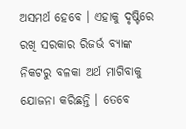ଅସମର୍ଥ ହେବେ । ଏହାକୁ ଦୃଷ୍ଟିରେ ରଖି ସରକାର ରିଜର୍ଭ ବ୍ୟାଙ୍କ ନିକଟରୁ ବଳକା ଅର୍ଥ ମାଗିବାକୁ ଯୋଜନା କରିଛନ୍ତି । ତେବେ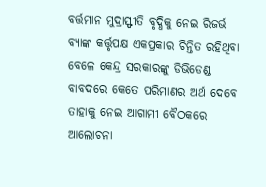ବର୍ତ୍ତମାନ ମୁଦ୍ରାସ୍ଫୀତି ବୃଦ୍ଧିକୁ ନେଇ ରିଜର୍ଭ ବ୍ୟାଙ୍କ କର୍ତ୍ତୃପକ୍ଷ ଏକପ୍ରକାର ଚିନ୍ତିତ ରହିଥିବା ବେଳେ କେନ୍ଦ୍ର ସରକାରଙ୍କୁ ଡିଭିଡେଣ୍ଡ ବାବଦରେ କେତେ ପରିମାଣର ଅର୍ଥ ଦେବେ ତାହାକୁ ନେଇ ଆଗାମୀ ବୈଠକରେ ଆଲୋଚନା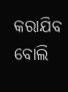କରାଯିବ ବୋଲି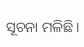ସୂଚନା ମଳିଛି।